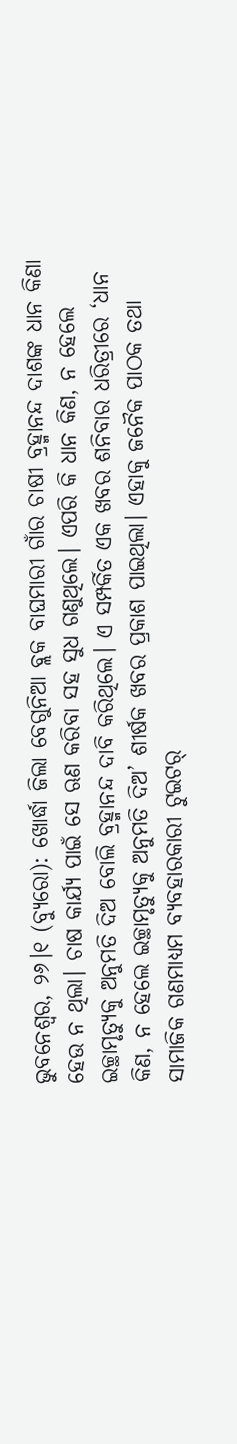ଭୁବନେଶ୍ୱର, ୨୬।୧ (ବ୍ୟୁରୋ): ଖୋର୍ଦ୍ଧା ଜିଲା ବେଗୁନିଆ ବ୍ଲକ ବାଘମାରୀ ଗାଁର ଚାଷୀ ବ୍ରହ୍ମାନନ୍ଦ ଦାଶଙ୍କ ଧାନ କିଣା ହେଉ ନ ଥିଲା। ଚାଷ କାର୍ଯ୍ୟ ପାଇଁ ସେ ଋଣ କରିବା ସହ ସୁଧ ଗଣୁଥିଲେ। ଏପରି କି ଧାନ କିଣ, ନ ହେଲେ ଇଚ୍ଛାମୃତ୍ୟୁକୁ ଅନୁମତି ଦିଅ ବୋଲି ବ୍ରହ୍ମାନନ୍ଦ ଦାବି କରିଥିଲେ। ଏ ସମ୍ପର୍କିତ ଏକ ଖବର ଶନିବାର ଧରିତ୍ରୀରେ ‘ଧାନ କିଣ, ନ ହେଲେ ଇଚ୍ଛାମୃତ୍ୟୁକୁ ଅନୁମତି ଦିଅ’ ଶୀର୍ଷକ ଖବର ପ୍ରକାଶ ପାଇଥିଲା। ଏହାକୁ ଜନୈକ ପାଠକ ତଥା ସାମାଜିକ ଗଣମାଧ୍ୟମ ବ୍ୟବହାରକାରୀ ଟୁଇଟର୍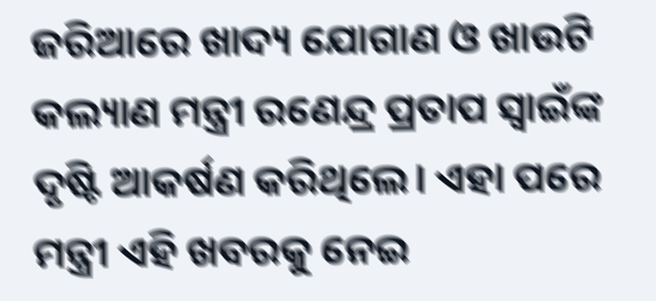ଜରିଆରେ ଖାଦ୍ୟ ଯୋଗାଣ ଓ ଖାଉଟି କଲ୍ୟାଣ ମନ୍ତ୍ରୀ ରଣେନ୍ଦ୍ର ପ୍ରତାପ ସ୍ବାଇଁଙ୍କ ଦୃଷ୍ଟି ଆକର୍ଷଣ କରିଥିଲେ। ଏହା ପରେ ମନ୍ତ୍ରୀ ଏହି ଖବରକୁ ନେଇ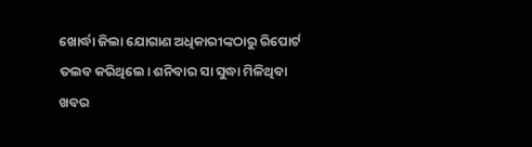ଖୋର୍ଦ୍ଧା ଜିଲା ଯୋଗାଣ ଅଧିକାରୀଙ୍କଠାରୁ ରିପୋର୍ଟ ତଲବ କରିଥିଲେ। ଶନିବାର ସା ସୁଦ୍ଧା ମିଳିଥିବା ଖବର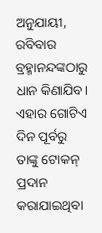ଅନୁଯାୟୀ, ରବିବାର ବ୍ରହ୍ମାନନ୍ଦଙ୍କଠାରୁ ଧାନ କିଣାଯିବ। ଏହାର ଗୋଟିଏ ଦିନ ପୂର୍ବରୁ ତାଙ୍କୁ ଟୋକନ୍ ପ୍ରଦାନ କରାଯାଇଥିବା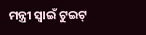ମନ୍ତ୍ରୀ ସ୍ବାଇଁ ଟୁଇଟ୍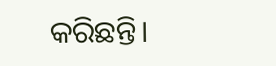କରିଛନ୍ତି।